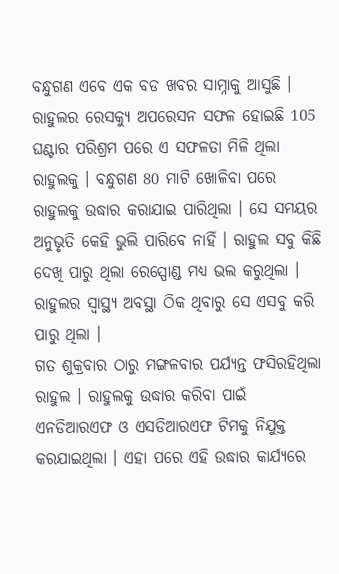ବନ୍ଧୁଗଣ ଏବେ ଏକ ବଡ ଖବର ସାମ୍ନାକୁ ଆସୁଛି । ରାହୁଲର ରେସକ୍ୟୁ ଅପରେସନ ସଫଳ ହୋଇଛି 105 ଘଣ୍ଟାର ପରିଶ୍ରମ ପରେ ଏ ସଫଳତା ମିଳି ଥିଲା ରାହୁଲକୁ । ବନ୍ଧୁଗଣ 80 ମାଟି ଖୋଳିବା ପରେ ରାହୁଲକୁ ଉଦ୍ଧାର କରାଯାଇ ପାରିଥିଲା । ସେ ସମୟର ଅନୁଭୃତି କେହି ଭୁଲି ପାରିବେ ନାହିଁ । ରାହୁଲ ସବୁ କିଛି ଦେଖି ପାରୁ ଥିଲା ରେସ୍ପୋଣ୍ଡ ମଧ୍ୟ ଭଲ କରୁଥିଲା । ରାହୁଲର ସ୍ୱାସ୍ଥ୍ୟ ଅବସ୍ଥା ଠିକ ଥିବାରୁ ସେ ଏସବୁ କରି ପାରୁ ଥିଲା ।
ଗତ ଶୁକ୍ରବାର ଠାରୁ ମଙ୍ଗଳବାର ପର୍ଯ୍ୟନ୍ତ ଫସିରହିଥିଲା ରାହୁଲ । ରାହୁଲକୁ ଉଦ୍ଧାର କରିବା ପାଇଁ ଏନଡିଆରଏଫ ଓ ଏସଡିଆରଏଫ ଟିମକୁ ନିଯୁକ୍ତ କରଯାଇଥିଲା । ଏହା ପରେ ଏହି ଉଦ୍ଧାର କାର୍ଯ୍ୟରେ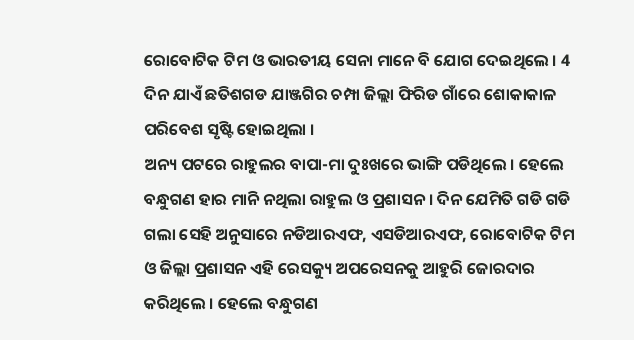ରୋବୋଟିକ ଟିମ ଓ ଭାରତୀୟ ସେନା ମାନେ ବି ଯୋଗ ଦେଇଥିଲେ । 4 ଦିନ ଯାଏଁ ଛତିଶଗଡ ଯାଞ୍ଜଗିର ଚମ୍ପା ଜିଲ୍ଲା ଫିରିଡ ଗାଁରେ ଶୋକାକାଳ ପରିବେଶ ସୃଷ୍ଟି ହୋଇଥିଲା ।
ଅନ୍ୟ ପଟରେ ରାହୁଲର ବାପା-ମା ଦୁଃଖରେ ଭାଙ୍ଗି ପଡିଥିଲେ । ହେଲେ ବନ୍ଧୁଗଣ ହାର ମାନି ନଥିଲା ରାହୁଲ ଓ ପ୍ରଶାସନ । ଦିନ ଯେମିତି ଗଡି ଗଡି ଗଲା ସେହି ଅନୁସାରେ ନଡିଆରଏଫ, ଏସଡିଆରଏଫ, ରୋବୋଟିକ ଟିମ ଓ ଜିଲ୍ଲା ପ୍ରଶାସନ ଏହି ରେସକ୍ୟୁ ଅପରେସନକୁ ଆହୁରି ଜୋରଦାର କରିଥିଲେ । ହେଲେ ବନ୍ଧୁଗଣ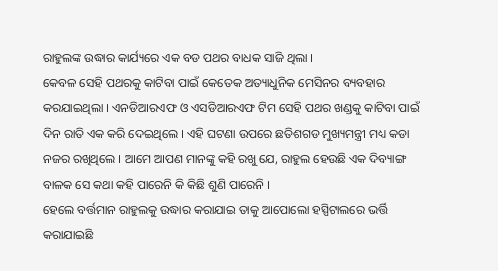ରାହୁଲଙ୍କ ଉଦ୍ଧାର କାର୍ଯ୍ୟରେ ଏକ ବଡ ପଥର ବାଧକ ସାଜି ଥିଲା ।
କେବଳ ସେହି ପଥରକୁ କାଟିବା ପାଇଁ କେତେକ ଅତ୍ୟାଧୁନିକ ମେସିନର ବ୍ୟବହାର କରଯାଇଥିଲା । ଏନଡିଆରଏଫ ଓ ଏସଡିଆରଏଫ ଟିମ ସେହି ପଥର ଖଣ୍ଡକୁ କାଟିବା ପାଇଁ ଦିନ ରାତି ଏକ କରି ଦେଇଥିଲେ । ଏହି ଘଟଣା ଉପରେ ଛତିଶଗଡ ମୁଖ୍ୟମନ୍ତ୍ରୀ ମଧ୍ୟ କଡା ନଜର ରଖିଥିଲେ । ଆମେ ଆପଣ ମାନଙ୍କୁ କହି ରଖୁ ଯେ, ରାହୁଲ ହେଉଛି ଏକ ଦିବ୍ୟାଙ୍ଗ ବାଳକ ସେ କଥା କହି ପାରେନି କି କିଛି ଶୁଣି ପାରେନି ।
ହେଲେ ବର୍ତ୍ତମାନ ରାହୁଲକୁ ଉଦ୍ଧାର କରାଯାଇ ତାକୁ ଆପୋଲୋ ହସ୍ପିଟାଲରେ ଭର୍ତ୍ତି କରାଯାଇଛି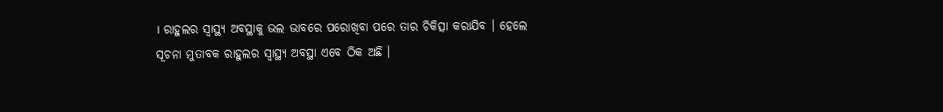। ରାହୁଲର ସ୍ୱାସ୍ଥ୍ୟ ଅବସ୍ଥାକୁ ଭଲ ଭାବରେ ପରୋଖିବା ପରେ ତାର ଚିକିତ୍ସା କରାଯିବ । ହେଲେ ସୂଚନା ମୁତାବକ ରାହୁଲର ସ୍ୱାସ୍ଥ୍ୟ ଅବସ୍ଥା ଏବେ ଠିକ ଅଛି ।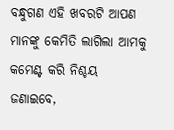ବନ୍ଧୁଗଣ ଏହି ଖବରଟି ଆପଣ ମାନଙ୍କୁ କେମିତି ଲାଗିଲା ଆମକୁ କମେଣ୍ଟ କରି ନିଶ୍ଚୟ ଜଣାଇବେ,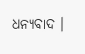ଧନ୍ୟବାଦ ।